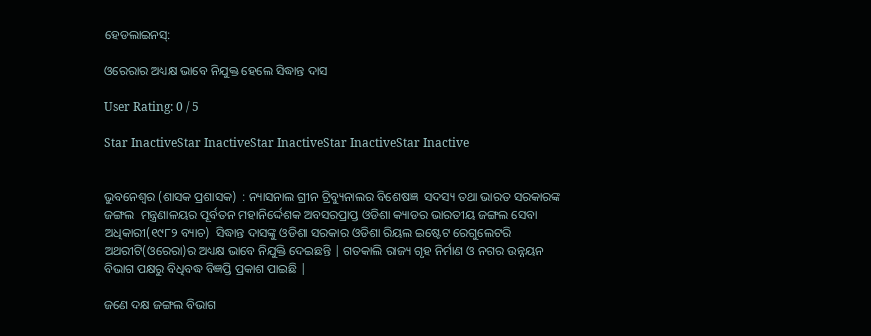ହେଡଲାଇନସ୍:

ଓରେରାର ଅଧ୍ୟକ୍ଷ ଭାବେ ନିଯୁକ୍ତ ହେଲେ ସିଦ୍ଧାନ୍ତ ଦାସ

User Rating: 0 / 5

Star InactiveStar InactiveStar InactiveStar InactiveStar Inactive


ଭୁବନେଶ୍ୱର (ଶାସକ ପ୍ରଶାସକ)  : ନ୍ୟାସନାଲ ଗ୍ରୀନ ଟ୍ରିବ୍ୟୁନାଲର ବିଶେଷଜ୍ଞ  ସଦସ୍ୟ ତଥା ଭାରତ ସରକାରଙ୍କ ଜଙ୍ଗଲ  ମନ୍ତ୍ରଣାଳୟର ପୂର୍ବତନ ମହାନିର୍ଦ୍ଦେଶକ ଅବସରପ୍ରାପ୍ତ ଓଡିଶା କ୍ୟାଡର ଭାରତୀୟ ଜଙ୍ଗଲ ସେବା ଅଧିକାରୀ(୧୯୮୨ ବ୍ୟାଚ)  ସିଦ୍ଧାନ୍ତ ଦାସଙ୍କୁ ଓଡିଶା ସରକାର ଓଡିଶା ରିୟଲ ଇଷ୍ଟେଟ ରେଗୁଲେଟରି ଅଥରୀଟି(ଓରେରା)ର ଅଧ୍ୟକ୍ଷ ଭାବେ ନିଯୁକ୍ତି ଦେଇଛନ୍ତି | ଗତକାଲି ରାଜ୍ୟ ଗୃହ ନିର୍ମାଣ ଓ ନଗର ଉନ୍ନୟନ ବିଭାଗ ପକ୍ଷରୁ ବିଧିବଦ୍ଧ ବିଜ୍ଞପ୍ତି ପ୍ରକାଶ ପାଇଛି |

ଜଣେ ଦକ୍ଷ ଜଙ୍ଗଲ ବିଭାଗ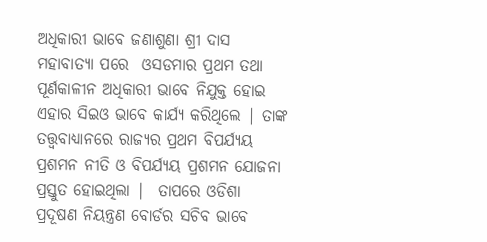ଅଧିକାରୀ ଭାବେ ଜଣାଶୁଣା ଶ୍ରୀ ଦାସ ମହାବାତ୍ୟା ପରେ  ଓସଡମାର ପ୍ରଥମ ତଥା ପୂର୍ଣକାଳୀନ ଅଧିକାରୀ ଭାବେ ନିଯୁକ୍ତ ହୋଇ ଏହାର ସିଇଓ ଭାବେ କାର୍ଯ୍ୟ କରିଥିଲେ | ତାଙ୍କ ତତ୍ତ୍ୱବାଧ୍ୟାନରେ ରାଜ୍ୟର ପ୍ରଥମ ବିପର୍ଯ୍ୟୟ ପ୍ରଶମନ ନୀତି ଓ ବିପର୍ଯ୍ୟୟ ପ୍ରଶମନ ଯୋଜନା ପ୍ରସ୍ତୁତ ହୋଇଥିଲା |  ତାପରେ ଓଡିଶା ପ୍ରଦୂଷଣ ନିୟନ୍ତ୍ରଣ ବୋର୍ଡର ସଚିବ ଭାବେ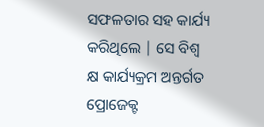ସଫଳତାର ସହ କାର୍ଯ୍ୟ କରିଥିଲେ | ସେ ବିଶ୍ୱ କ୍ଷ କାର୍ଯ୍ୟକ୍ରମ ଅନ୍ତର୍ଗତ ପ୍ରୋଜେକ୍ଟ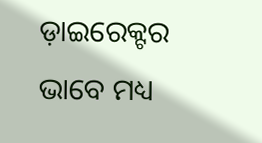ଡ଼ାଇରେକ୍ଟର ଭାବେ ମଧ୍ୟ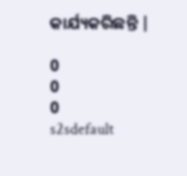କାର୍ଯ୍ୟକରିଛନ୍ତି |

0
0
0
s2sdefault